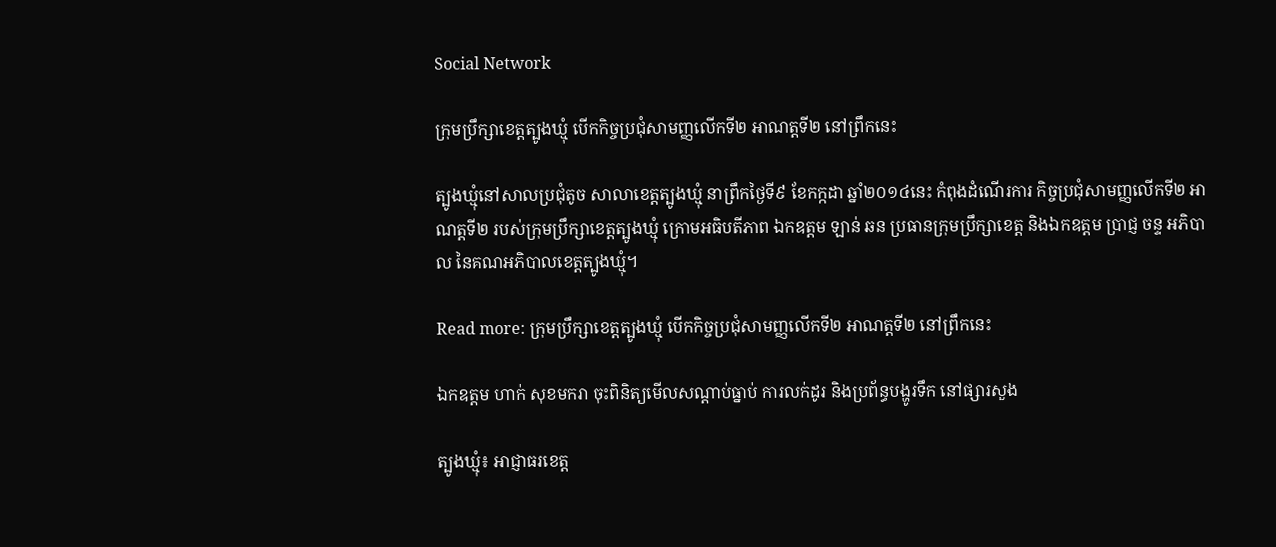Social Network

ក្រុមប្រឹក្សាខេត្តត្បូងឃ្មុំ បើកកិច្ចប្រជុំសាមញ្ញលើកទី២ អាណត្តទី២ នៅព្រឹកនេះ

ត្បូងឃ្មុំនៅសាលប្រជុំតូច សាលាខេត្តត្បូងឃ្មុំ នាព្រឹកថ្ងៃទី៩ ខែកក្កដា ឆ្នាំ២០១៤នេះ កំពុងដំណើរការ កិច្ចប្រជុំសាមញ្ញលើកទី២ អាណត្តទី២ របស់ក្រុមប្រឹក្សាខេត្តត្បូងឃ្មុំ ក្រោមអធិបតីភាព ឯកឧត្តម ឡាន់ ឆន ប្រធានក្រុមប្រឹក្សាខេត្ត និងឯកឧត្តម ប្រាជ្ញ ចន្ទ អភិបាល នៃគណអភិបាលខេត្តត្បូងឃ្មុំ។

Read more: ក្រុមប្រឹក្សាខេត្តត្បូងឃ្មុំ បើកកិច្ចប្រជុំសាមញ្ញលើកទី២ អាណត្តទី២ នៅព្រឹកនេះ

ឯកឧត្តម ហាក់ សុខមករា ចុះពិនិត្យមើលសណ្ដាប់ធ្នាប់ ការលក់ដូរ និងប្រព័ន្ធបង្ហូរទឹក នៅផ្សារសួង

ត្បូងឃ្មុំ៖ អាជ្ញាធរខេត្ដ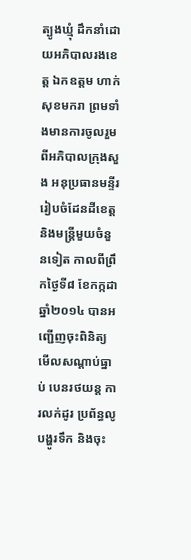ត្បូងឃ្មុំ ដឹកនាំដោយអភិបាលរងខេត្ដ ឯកឧត្តម ហាក់ សុខមករា ព្រមទាំងមានការចូលរួម ពីអភិបាលក្រុងសួង អនុប្រធានមន្ទីរ រៀបចំដែនដីខេត្ដ និងមន្ដ្រីមួយចំនួនទៀត កាលពីព្រឹកថ្ងៃទី៨ ខែកក្កដា ឆ្នាំ២០១៤ បានអញ្ជើញចុះពិនិត្យ មើលសណ្ដាប់ធ្នាប់ បេនរថយន្ដ ការលក់ដូរ ប្រព័ន្ធលូបង្ហូរទឹក និងចុះ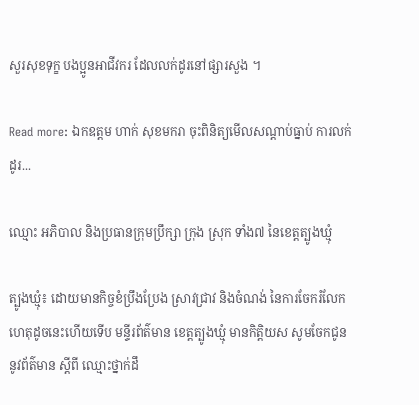សួរសុខទុក្ខ បងប្អូនអាជីវករ ដែលលក់ដូរនៅផ្សារសួង ។

Read more: ឯកឧត្តម ហាក់ សុខមករា ចុះពិនិត្យមើលសណ្ដាប់ធ្នាប់ ការលក់ដូរ...

ឈ្មោះ អភិបាល និងប្រធានក្រុមប្រឹក្សា ក្រុង ស្រុក ទាំង៧ នៃខេត្តត្បូងឃ្មុំ

ត្បូងឃ្មុំ៖ ដោយមានកិច្ចខំប្រឹងប្រែង ស្រាវជ្រាវ និងចំណង់ នៃការចែករំលែក ហេតុដូចនេះហើយទើប មន្ទីរព័ត៌មាន ខេត្តត្បូងឃ្មុំ មានកិត្តិយស សូមចែកជូន នូវព័ត៌មាន ស្តីពី ឈ្មោះថ្នាក់ដឹ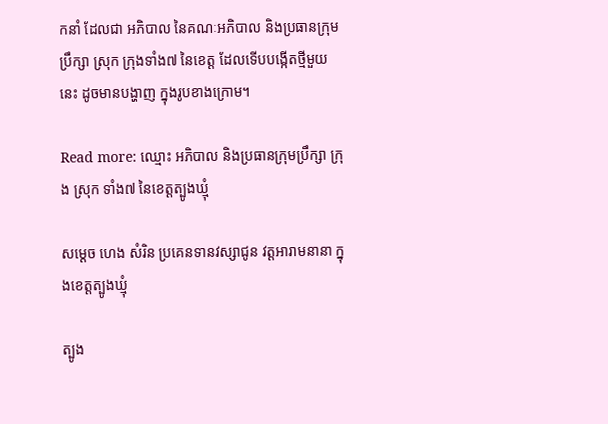កនាំ ដែលជា អភិបាល នៃគណៈអភិបាល និងប្រធានក្រុមប្រឹក្សា ស្រុក ក្រុងទាំង៧ នៃខេត្ត ដែលទើបបង្កើតថ្មីមួយនេះ ដូចមានបង្ហាញ ក្នុងរូបខាងក្រោម។

Read more: ឈ្មោះ អភិបាល និងប្រធានក្រុមប្រឹក្សា ក្រុង ស្រុក ទាំង៧ នៃខេត្តត្បូងឃ្មុំ

សម្តេច ហេង សំរិន ប្រគេនទានវស្សាជូន វត្តអារាមនានា ក្នុងខេត្តត្បូងឃ្មុំ

ត្បូង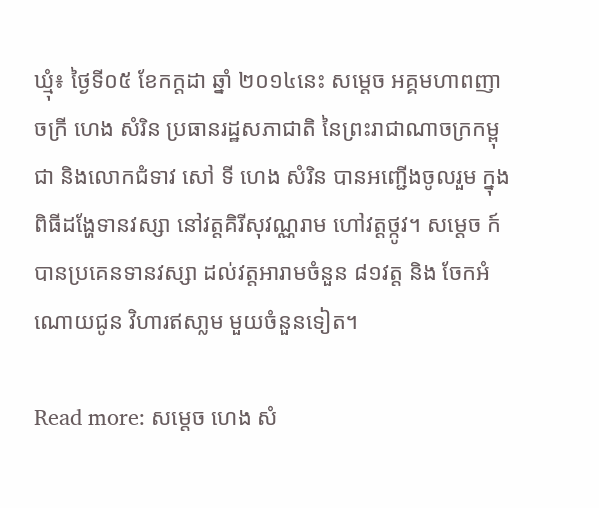ឃ្មុំ៖ ថ្ងៃទី០៥ ខែកក្ដដា ឆ្នាំ ២០១៤នេះ សម្ដេច អគ្គមហាពញាចក្រី ហេង សំរិន ប្រធានរដ្ឋសភាជាតិ នៃព្រះរាជាណាចក្រកម្ពុជា និងលោកជំទាវ សៅ ទី ហេង សំរិន បានអញ្ជើងចូលរួម ក្នុងពិធីដង្ហែទានវស្សា នៅវត្តគិរីសុវណ្ណរាម ហៅវត្តថ្កូវ។ សម្តេច ក៍បានប្រគេនទានវស្សា ដល់វត្តអារាមចំនួន ៨១វត្ត និង ចែកអំណោយជូន វិហារឥសា្លម មួយចំនួនទៀត។

Read more: សម្តេច ហេង សំ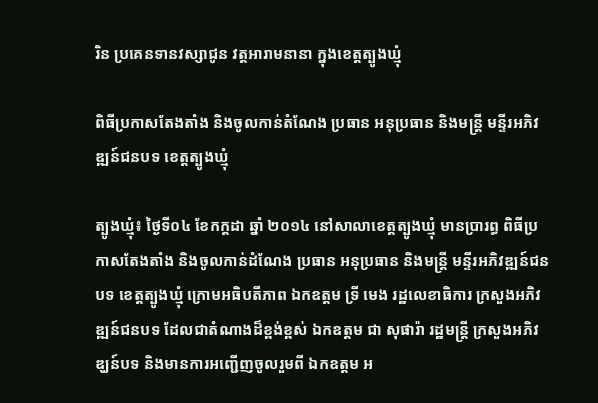រិន ប្រគេនទានវស្សាជូន វត្តអារាមនានា ក្នុងខេត្តត្បូងឃ្មុំ

ពិធីប្រកាសតែងតាំង និងចូលកាន់តំណែង ប្រធាន អនុប្រធាន និងមន្ត្រី មន្ទីរអភិវឌ្ឍន៍ជនបទ ខេត្តត្បូងឃ្មុំ

ត្បូងឃ្មុំ៖ ថ្ងៃទី០៤ ខែកក្ដដា ឆ្នាំ ២០១៤ នៅសាលាខេត្តត្បូងឃ្មុំ មានប្រារព្ធ ពិធីប្រកាសតែងតាំង និងចូលកាន់ដំណែង ប្រធាន អនុប្រធាន និងមន្ត្រី មន្ទីរអភិវឌ្ឍន៍ជនបទ ខេត្តត្បូងឃ្មុំ ក្រោមអធិបតីភាព ឯកឧត្ដម ទ្រី មេង រដ្ឋលេខាធិការ ក្រសួងអភិវឌ្ឍន៍ជនបទ ដែលជាតំណាងដ៏ខ្ពង់ខ្ពស់ ឯកឧត្ដម ជា សុផារ៉ា រដ្ឋមន្រ្ដី ក្រសួងអភិវឌ្ឃន៍បទ និងមានការអញ្ជើញចូលរួមពី ឯកឧត្ដម អ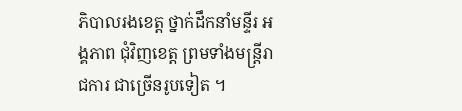ភិបាលរងខេត្ត ថ្នាក់ដឹកនាំមន្ទីរ អង្គភាព ជុំវិញខេត្ត ព្រមទាំងមន្ត្រីរាជការ ជាច្រើនរូបទៀត ។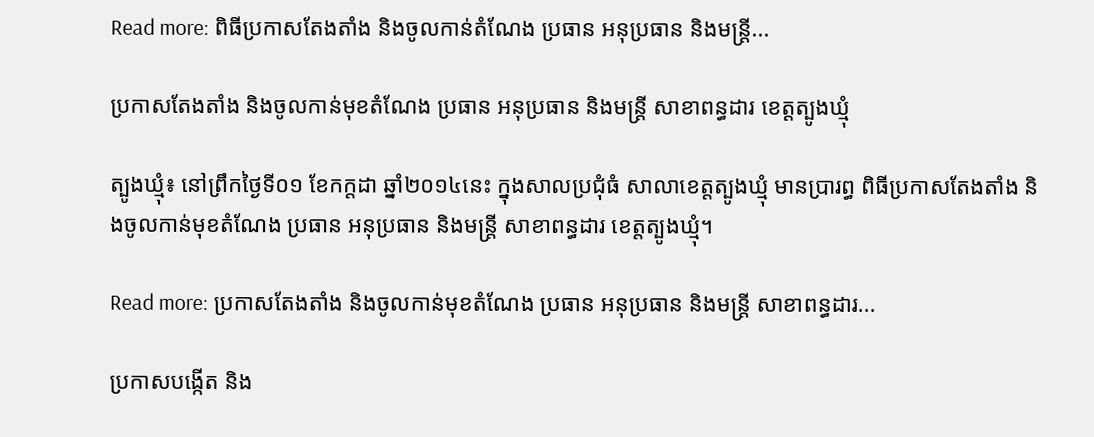Read more: ពិធីប្រកាសតែងតាំង និងចូលកាន់តំណែង ប្រធាន អនុប្រធាន និងមន្ត្រី...

ប្រកាសតែងតាំង និងចូលកាន់មុខតំណែង ប្រធាន អនុប្រធាន និងមន្រ្តី សាខាពន្ធដារ ខេត្តត្បូងឃ្មុំ

ត្បូងឃ្មុំ៖ នៅព្រឹកថ្ងៃទី០១ ខែកក្តដា ឆ្នាំ២០១៤នេះ ក្នុងសាលប្រជុំធំ សាលាខេត្តត្បូងឃ្មុំ មានប្រារព្ធ ពិធីប្រកាសតែងតាំង និងចូលកាន់មុខតំណែង ប្រធាន អនុប្រធាន និងមន្រ្តី សាខាពន្ធដារ ខេត្តត្បូងឃ្មុំ។

Read more: ប្រកាសតែងតាំង និងចូលកាន់មុខតំណែង ប្រធាន អនុប្រធាន និងមន្រ្តី សាខាពន្ធដារ...

ប្រកាសបង្កើត និង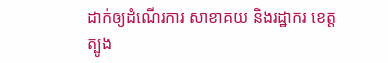ដាក់ឲ្យដំណើរការ សាខាគយ និងរដ្ឋាករ ខេត្តត្បូង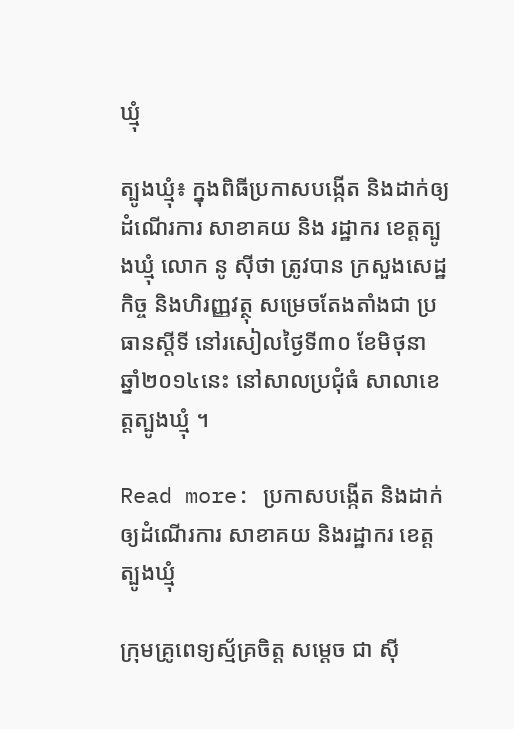ឃ្មុំ

ត្បូងឃ្មុំ៖ ក្នុងពិធីប្រកាសបង្កើត និងដាក់ឲ្យដំណើរការ សាខាគយ និង រដ្ឋាករ ខេត្តត្បូងឃ្មុំ លោក នូ ស៊ីថា ត្រូវបាន ក្រសួងសេដ្ឋកិច្ច និងហិរញ្ញវត្ថុ សម្រេចតែងតាំងជា ប្រធានស្តីទី នៅរសៀលថ្ងៃទី៣០ ខែមិថុនា ឆ្នាំ២០១៤នេះ នៅសាលប្រជុំធំ សាលាខេត្តត្បូងឃ្មុំ ។

Read more: ប្រកាសបង្កើត និងដាក់ឲ្យដំណើរការ សាខាគយ និងរដ្ឋាករ ខេត្តត្បូងឃ្មុំ

ក្រុមគ្រូពេទ្យស្ម័គ្រចិត្ត សម្តេច ជា ស៊ី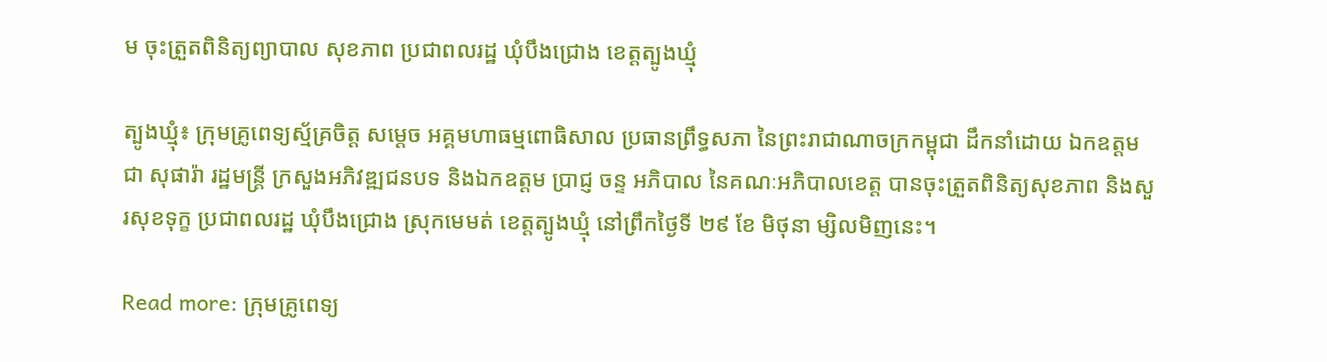ម ចុះត្រួតពិនិត្យព្យាបាល សុខភាព ប្រជាពលរដ្ឋ ឃុំបឹងជ្រោង ខេត្តត្បូងឃ្មុំ

ត្បូងឃ្មុំ៖ ក្រុមគ្រូពេទ្យស្ម័គ្រចិត្ត សម្តេច អគ្គមហាធម្មពោធិសាល ប្រធានព្រឹទ្ធសភា នៃព្រះរាជាណាចក្រកម្ពុជា ដឹកនាំដោយ ឯកឧត្តម ជា សុផារ៉ា រដ្ឋមន្រ្តី ក្រសួងអភិវឌ្ឍជនបទ និងឯកឧត្តម ប្រាជ្ញ ចន្ទ អភិបាល នៃគណៈអភិបាលខេត្ត បានចុះត្រួតពិនិត្យសុខភាព និងសួរសុខទុក្ខ ប្រជាពលរដ្ឋ ឃុំបឹងជ្រោង ស្រុកមេមត់ ខេត្តត្បូងឃ្មុំ នៅព្រឹកថ្ងៃទី ២៩ ខែ មិថុនា ម្សិលមិញនេះ។

Read more: ក្រុមគ្រូពេទ្យ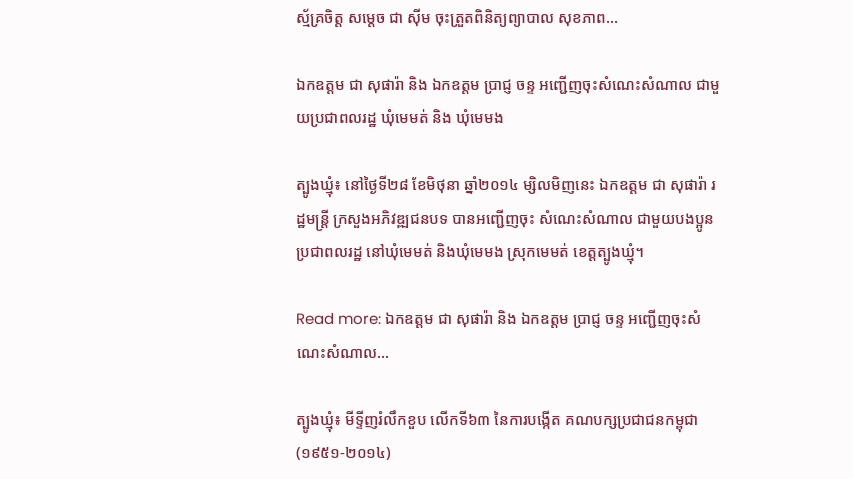ស្ម័គ្រចិត្ត សម្តេច ជា ស៊ីម ចុះត្រួតពិនិត្យព្យាបាល សុខភាព...

ឯកឧត្តម ជា សុផារ៉ា និង ឯកឧត្តម ប្រាជ្ញ ចន្ទ អញ្ជើញចុះសំណេះសំណាល ជាមួយប្រជាពលរដ្ឋ ឃុំមេមត់ និង ឃុំមេមង

ត្បូងឃ្មុំ៖ នៅថ្ងៃទី២៨ ខែមិថុនា ឆ្នាំ២០១៤ ម្សិលមិញនេះ ឯកឧត្តម ជា សុផារ៉ា រដ្ឋមន្រ្តី ក្រសួងអភិវឌ្ឍជនបទ បានអញ្ជើញចុះ សំណេះសំណាល ជាមួយបងប្អូន ប្រជាពលរដ្ឋ នៅឃុំមេមត់ និងឃុំមេមង ស្រុកមេមត់ ខេត្តត្បូងឃ្មុំ។

Read more: ឯកឧត្តម ជា សុផារ៉ា និង ឯកឧត្តម ប្រាជ្ញ ចន្ទ អញ្ជើញចុះសំណេះសំណាល...

ត្បូងឃ្មុំ៖ មីទ្ទីញរំលឹកខួប លើកទី៦៣ នៃការបង្កើត គណបក្សប្រជាជនកម្ពុជា (១៩៥១-២០១៤)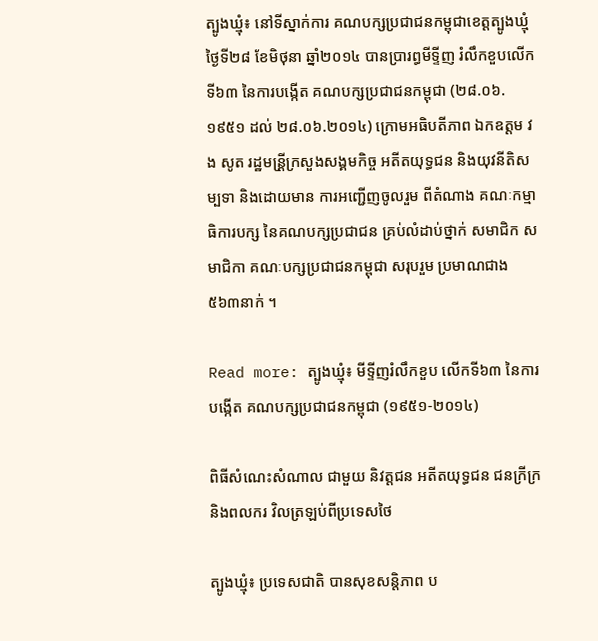ត្បូងឃ្មុំ៖ នៅទីស្នាក់ការ គណបក្សប្រជាជនកម្ពុជាខេត្តត្បូងឃ្មុំ ថ្ងៃទី២៨ ខែមិថុនា ឆ្នាំ២០១៤ បានប្រារព្ធមីទ្ទីញ រំលឹកខួបលើកទី៦៣ នៃការបង្កើត គណបក្សប្រជាជនកម្ពុជា (២៨.០៦.១៩៥១ ដល់ ២៨.០៦.២០១៤) ក្រោមអធិបតីភាព ឯកឧត្តម វង សូត រដ្ឋមន្រី្តក្រសួងសង្គមកិច្ច អតីតយុទ្ធជន និងយុវនីតិសម្បទា និងដោយមាន ការអញ្ជើញចូលរួម ពីតំណាង គណៈកម្មាធិការបក្ស នៃគណបក្សប្រជាជន គ្រប់លំដាប់ថ្នាក់ សមាជិក សមាជិកា គណៈបក្សប្រជាជនកម្ពុជា សរុបរួម ប្រមាណជាង ៥៦៣នាក់ ។

Read more: ត្បូងឃ្មុំ៖ មីទ្ទីញរំលឹកខួប លើកទី៦៣ នៃការបង្កើត គណបក្សប្រជាជនកម្ពុជា (១៩៥១-២០១៤)

ពិធីសំណេះសំណាល ជាមួយ និវត្ដជន អតីតយុទ្ធជន ជនក្រីក្រ និងពលករ វិលត្រឡប់ពីប្រទេសថៃ

ត្បូងឃ្មុំ៖ ប្រទេសជាតិ បានសុខសន្តិភាព ប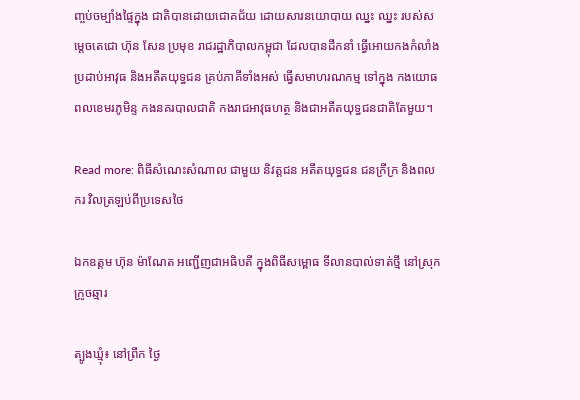ញ្ចប់ចម្បាំងផ្ទៃក្នុង ជាតិបានដោយជោគជ័យ ដោយសារនយោបាយ ឈ្នះ ឈ្នះ របស់សម្តេចតេជោ ហ៊ុន សែន ប្រមុខ រាជរដ្ឋាភិបាលកម្ពុជា ដែលបានដឹកនាំ ធ្វើអោយកងកំលាំង ប្រដាប់អាវុធ និងអតីតយុទ្ធជន គ្រប់ភាគីទាំងអស់ ធ្វើសមាហរណកម្ម ទៅក្នុង កងយោធពលខេមរភូមិន្ទ កងនគរបាលជាតិ កងរាជអាវុធហត្ថ និងជាអតីតយុទ្ធជនជាតិតែមួយ។

Read more: ពិធីសំណេះសំណាល ជាមួយ និវត្ដជន អតីតយុទ្ធជន ជនក្រីក្រ និងពលករ វិលត្រឡប់ពីប្រទេសថៃ

ឯកឧត្តម ហ៊ុន ម៉ាណែត អញ្ជើញជាអធិបតី ក្នុងពិធីសម្ពោធ ទីលានបាល់ទាត់ថ្មី នៅស្រុកក្រូចឆ្មារ

ត្បូងឃ្មុំ៖ នៅព្រឹក ថ្ងៃ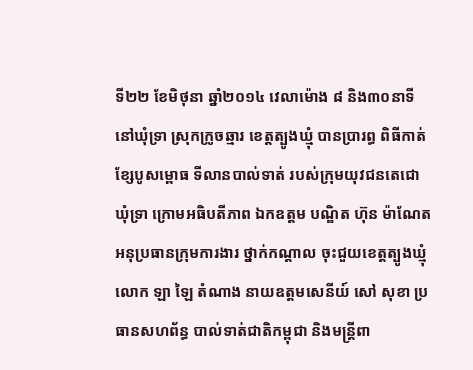ទី២២ ខែមិថុនា ឆ្នាំ២០១៤ វេលាម៉ោង ៨ និង៣០នាទី នៅឃុំទ្រា ស្រុកក្រូចឆ្មារ ខេត្តត្បូងឃ្មុំ បានប្រារព្ធ ពិធីកាត់ខ្សែបូសម្ពោធ ទីលានបាល់ទាត់ របស់ក្រុមយុវជនតេជោ ឃុំទ្រា ក្រោមអធិបតីភាព ឯកឧត្តម បណ្ឌិត ហ៊ុន ម៉ាណែត អនុប្រធានក្រុមការងារ ថ្នាក់កណ្តាល ចុះជួយខេត្តត្បូងឃ្មុំ លោក ឡា ឡៃ តំណាង នាយឧត្តមសេនីយ៍ សៅ សុខា ប្រធានសហព័ន្ធ បាល់ទាត់ជាតិកម្ពុជា និងមន្ត្រីពា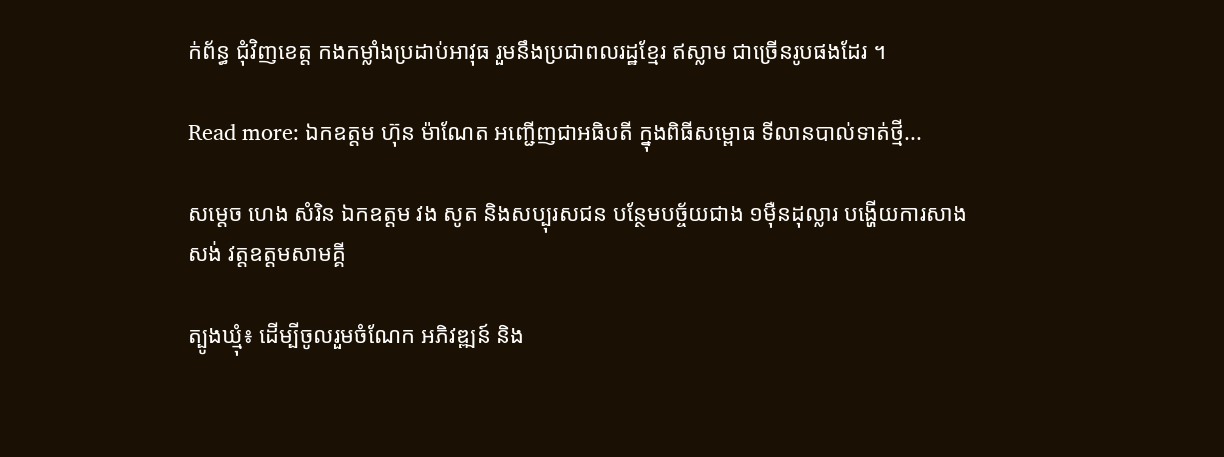ក់ព័ន្ធ ជុំវិញខេត្ត កងកម្លាំងប្រដាប់អាវុធ រួមនឹងប្រជាពលរដ្ឋខែ្មរ ឥស្លាម ជាច្រើនរូបផងដែរ ។

Read more: ឯកឧត្តម ហ៊ុន ម៉ាណែត អញ្ជើញជាអធិបតី ក្នុងពិធីសម្ពោធ ទីលានបាល់ទាត់ថ្មី...

សម្តេច ហេង សំរិន ឯកឧត្តម វង សូត និងសប្បុរសជន បន្ថែមបច្ច័យជាង ១ម៉ឺនដុល្លារ បង្ហើយការសាងសង់ វត្តឧត្តមសាមគ្គី

ត្បូងឃ្មុំ៖ ដើម្បីចូលរួមចំណែក អភិវឌ្ឍន៍ និង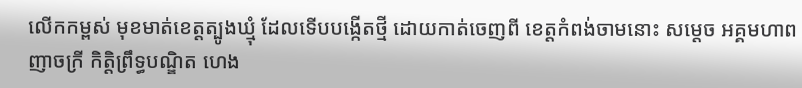លើកកម្ពស់ មុខមាត់ខេត្តត្បូងឃ្មុំ ដែលទើបបង្កើតថ្មី ដោយកាត់ចេញពី ខេត្តកំពង់ចាមនោះ សម្តេច អគ្គមហាពញាចក្រី កិត្តិព្រឹទ្ធបណ្ឌិត ហេង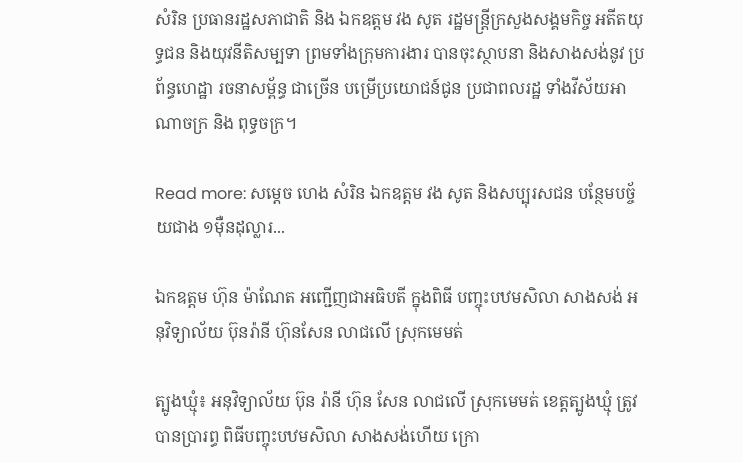សំរិន ប្រធានរដ្ឋសភាជាតិ និង ឯកឧត្តម វង សូត រដ្ឋមន្រ្តីក្រសួងសង្គមកិច្ច អតីតយុទ្ធជន និងយុវនីតិសម្បទា ព្រមទាំងក្រុមការងារ បានចុះស្ថាបនា និងសាងសង់នូវ ប្រព័ន្ធហេដ្ឋា រចនាសម្ព័ន្ធ ជាច្រើន បម្រើប្រយោជន៍ជូន ប្រជាពលរដ្ឋ ទាំងវីស័យអាណាចក្រ និង ពុទ្ធចក្រ។

Read more: សម្តេច ហេង សំរិន ឯកឧត្តម វង សូត និងសប្បុរសជន បន្ថែមបច្ច័យជាង ១ម៉ឺនដុល្លារ...

ឯកឧត្តម ហ៊ុន ម៉ាណែត អញ្ជើញជាអធិបតី ក្នុងពិធី បញ្ចុះបឋមសិលា សាងសង់ អនុវិទ្យាល័យ ប៊ុនរ៉ានី ហ៊ុនសែន លាជលើ ស្រុកមេមត់

ត្បូងឃ្មុំ៖ អនុវិទ្យាល័យ ប៊ុន រ៉ានី ហ៊ុន សែន លាជលើ ស្រុកមេមត់ ខេត្តត្បូងឃ្មុំ ត្រូវបានប្រារព្ធ ពិធីបញ្ចុះបឋមសិលា សាងសង់ហើយ ក្រោ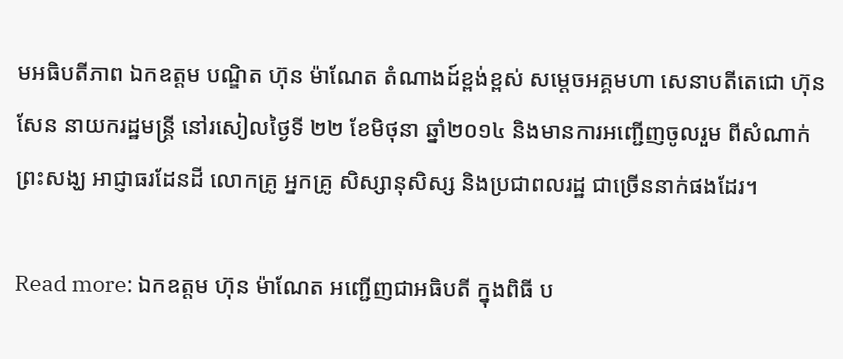មអធិបតីភាព ឯកឧត្តម បណ្ឌិត ហ៊ុន ម៉ាណែត តំណាងដ៍ខ្ពង់ខ្ពស់ សម្តេចអគ្គមហា សេនាបតីតេជោ ហ៊ុន សែន នាយករដ្ឋមន្រ្តី នៅរសៀលថ្ងៃទី ២២ ខែមិថុនា ឆ្នាំ២០១៤ និងមានការអញ្ជើញចូលរួម ពីសំណាក់ព្រះសង្ឃ អាជ្ញាធរដែនដី លោកគ្រូ អ្នកគ្រូ សិស្សានុសិស្ស និងប្រជាពលរដ្ឋ ជាច្រើននាក់ផងដែរ។

Read more: ឯកឧត្តម ហ៊ុន ម៉ាណែត អញ្ជើញជាអធិបតី ក្នុងពិធី ប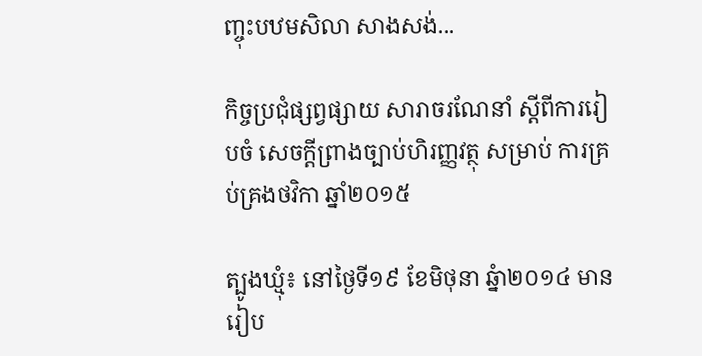ញ្ចុះបឋមសិលា សាងសង់...

កិច្ចប្រជុំផ្សព្វផ្សាយ សារាចរណែនាំ ស្ដីពីការរៀបចំ សេចក្ដីព្រាងច្បាប់ហិរញ្ញវត្ថុ សម្រាប់ ការគ្រប់គ្រងថវិកា ឆ្នាំ២០១៥

ត្បូងឃ្មុំ៖ នៅថ្ងៃទី១៩ ខែមិថុនា ឆ្នំា២០១៤ មានរៀប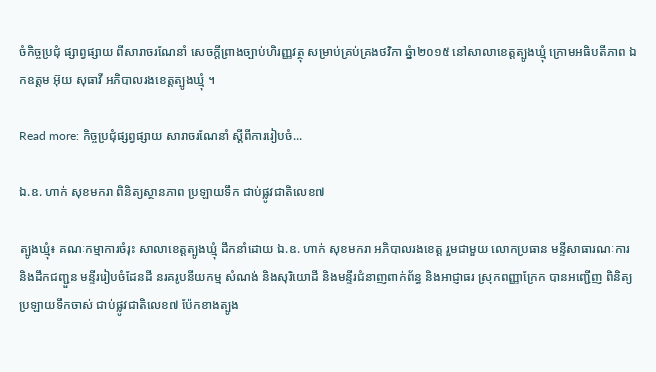ចំកិច្ចប្រជុំ ផ្សាព្វផ្សាយ ពីសារាចរណែនាំ សេចក្ដីព្រាងច្បាប់ហិរញ្ញវត្ថុ សម្រាប់គ្រប់គ្រងថវិកា ឆ្នំា២០១៥ នៅសាលាខេត្តត្បូងឃ្មុំ ក្រោមអធិបតីភាព ឯកឧត្ដម អ៊ុយ សុធាវី អភិបាលរងខេត្តត្បូងឃ្មុំ ។

Read more: កិច្ចប្រជុំផ្សព្វផ្សាយ សារាចរណែនាំ ស្ដីពីការរៀបចំ...

ឯ.ឧ. ហាក់ សុខមករា ពិនិត្យស្ថានភាព ប្រឡាយទឹក ជាប់ផ្លូវជាតិលេខ៧

ត្បូងឃ្មុំ៖ គណៈកម្មាការចំរុះ សាលាខេត្តត្បូងឃ្មុំ ដឹកនាំដោយ ឯ.ឧ. ហាក់ សុខមករា អភិបាលរងខេត្ត រួមជាមួយ លោកប្រធាន មន្ទីសាធារណៈការ និងដឹកជញ្ជួន មន្ទីររៀបចំដែនដី នរគរូបនីយកម្ម សំណង់ និងសុរិយោដី និងមន្ទីរជំនាញពាក់ព័ន្ធ និងអាជ្ញាធរ ស្រុកពញ្ញាក្រែក បានអញ្ជើញ ពិនិត្យប្រឡាយទឹកចាស់ ជាប់ផ្លូវជាតិលេខ៧ ប៉ែកខាងត្បូង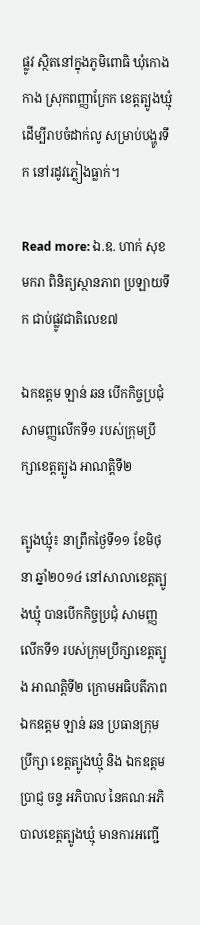ផ្លូវ ស្ថិតនៅក្នុងភូមិពោធិ ឃុំកោងកាង ស្រុកពញ្ញាក្រែក ខេត្តត្បូងឃ្មុំ ដើម្បីរាបចំដាក់លូ សម្រាប់បង្ហូរទឹក នៅរដូវភ្លៀងធ្លាក់។

Read more: ឯ.ឧ. ហាក់ សុខមករា ពិនិត្យស្ថានភាព ប្រឡាយទឹក ជាប់ផ្លូវជាតិលេខ៧

ឯកឧត្តម ឡាន់ ឆន បើកកិច្ចប្រជុំ សាមញ្ញលើកទី១ របស់ក្រុមប្រឹក្សាខេត្តត្បូង អាណត្តិទី២

ត្បូងឃ្មុំ៖ នាព្រឹកថ្ងៃទី១១ ខែមិថុនា ឆ្នាំ២០១៤ នៅសាលាខេត្តត្បូងឃ្មុំ បានបើកកិច្ចប្រជុំ សាមញ្ញលើកទី១ របស់ក្រុមប្រឹក្សាខេត្តត្បូង អាណត្តិទី២ ក្រោមអធិបតីភាព ឯកឧត្តម ឡាន់ ឆន ប្រធានក្រុមប្រឹក្សា ខេត្តត្បូងឃ្មុំ និង ឯកឧត្តម ប្រាជ្ញ ចន្ទ អភិបាល នៃគណៈអភិបាលខេត្តត្បូងឃ្មុំ មានការអញ្ជើ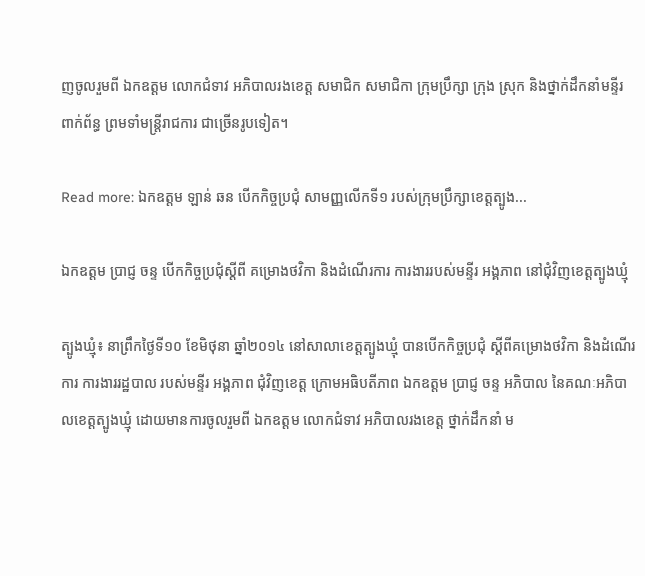ញចូលរួមពី ឯកឧត្តម លោកជំទាវ អភិបាលរងខេត្ត សមាជិក សមាជិកា ក្រុមប្រឹក្សា ក្រុង ស្រុក និងថ្នាក់ដឹកនាំមន្ទីរ ពាក់ព័ន្ធ ព្រមទាំមន្រ្តីរាជការ ជាច្រើនរូបទៀត។

Read more: ឯកឧត្តម ឡាន់ ឆន បើកកិច្ចប្រជុំ សាមញ្ញលើកទី១ របស់ក្រុមប្រឹក្សាខេត្តត្បូង...

ឯកឧត្តម ប្រាជ្ញ ចន្ទ បើកកិច្ចប្រជុំស្ដីពី គម្រោងថវិកា និងដំណើរការ ការងាររបស់មន្ទីរ អង្គភាព នៅជុំវិញខេត្តត្បូងឃ្មុំ

ត្បូងឃ្មុំ៖ នាព្រឹកថ្ងៃទី១០ ខែមិថុនា ឆ្នាំ២០១៤ នៅសាលាខេត្តត្បូងឃ្មុំ បានបើកកិច្ចប្រជុំ ស្ដីពីគម្រោងថវិកា និងដំណើរការ ការងាររដ្ឋបាល របស់មន្ទីរ អង្គភាព ជុំវិញខេត្ត ក្រោមអធិបតីភាព ឯកឧត្តម ប្រាជ្ញ ចន្ទ អភិបាល នៃគណៈអភិបាលខេត្តត្បូងឃ្មុំ ដោយមានការចូលរួមពី ឯកឧត្តម លោកជំទាវ អភិបាលរងខេត្ត ថ្នាក់ដឹកនាំ ម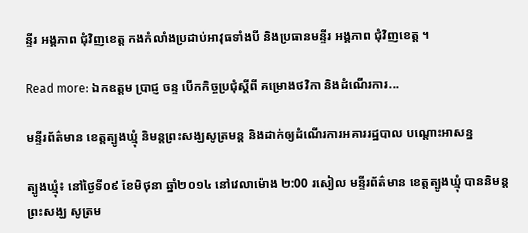ន្ទីរ អង្គភាព ជុំវិញខេត្ត កងកំលាំងប្រដាប់អាវុធទាំងបី និងប្រធានមន្ទីរ អង្គភាព ជុំវិញខេត្ត ។

Read more: ឯកឧត្តម ប្រាជ្ញ ចន្ទ បើកកិច្ចប្រជុំស្ដីពី គម្រោងថវិកា និងដំណើរការ...

មន្ទីរព័ត៌មាន ខេត្តត្បូងឃ្មុំ និមន្ដព្រះសង្ឃសូត្រមន្ដ និងដាក់ឲ្យដំណើរការអគាររដ្ឋបាល បណ្តោះអាសន្ន

ត្បូងឃ្មុំ៖ នៅថ្ងៃទី០៩ ខែមិថុនា ឆ្នាំ២០១៤ នៅវេលាម៉ោង ២:00 រសៀល មន្ទីរព័ត៌មាន ខេត្តត្បូងឃ្មុំ បាននិមន្ដព្រះសង្ឃ សូត្រម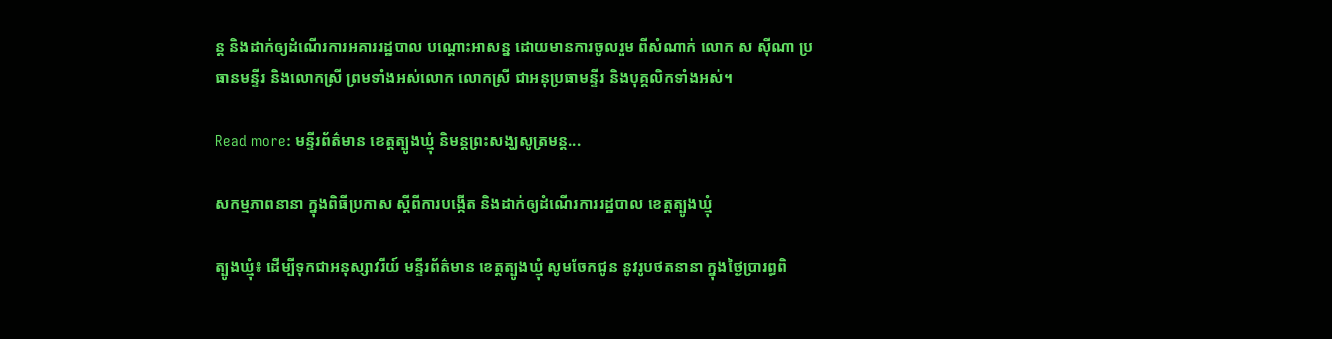ន្ដ និងដាក់ឲ្យដំណើរការអគាររដ្ឋបាល បណ្តោះអាសន្ន ដោយមានការចូលរួម ពីសំណាក់ លោក ស ស៊ីណា ប្រធានមន្ទីរ និងលោកស្រី ព្រមទាំងអស់លោក លោកស្រី ជាអនុប្រធាមន្ទីរ និងបុគ្គលិកទាំងអស់។

Read more: មន្ទីរព័ត៌មាន ខេត្តត្បូងឃ្មុំ និមន្ដព្រះសង្ឃសូត្រមន្ដ...

សកម្មភាពនានា ក្នុងពិធីប្រកាស ស្តីពីការបង្កើត និងដាក់ឲ្យដំណើរការរដ្ឋបាល ខេត្តត្បូងឃ្មុំ

ត្បូងឃ្មុំ៖ ដើម្បីទុកជាអនុស្សាវរីយ៍ មន្ទីរព័ត៌មាន ខេត្តត្បូងឃ្មុំ សូមចែកជូន នូវរូបថតនានា ក្នុងថ្ងៃប្រារព្ធពិ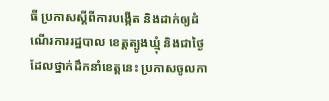ធី ប្រកាសស្តីពីការបង្កើត និងដាក់ឲ្យដំណើរការរដ្ឋបាល ខេត្តត្បូងឃ្មុំ និងជាថ្ងៃ ដែលថ្នាក់ដឹកនាំខេត្តនេះ ប្រកាសចូលកា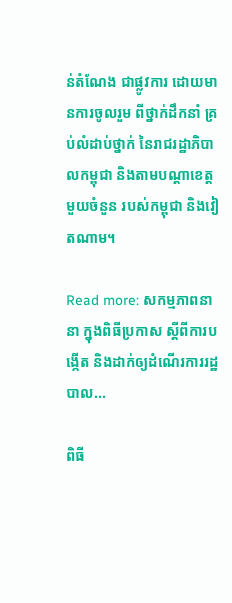ន់តំណែង ជាផ្លូវការ ដោយមានការចូលរួម ពីថ្នាក់ដឹកនាំ គ្រប់លំដាប់ថ្នាក់ នៃរាជរដ្ឋាភិបាលកម្ពុជា និងតាមបណ្តាខេត្តមួយចំនួន របស់កម្ពុជា និងវៀតណាម។

Read more: សកម្មភាពនានា ក្នុងពិធីប្រកាស ស្តីពីការបង្កើត និងដាក់ឲ្យដំណើរការរដ្ឋបាល...

ពិធី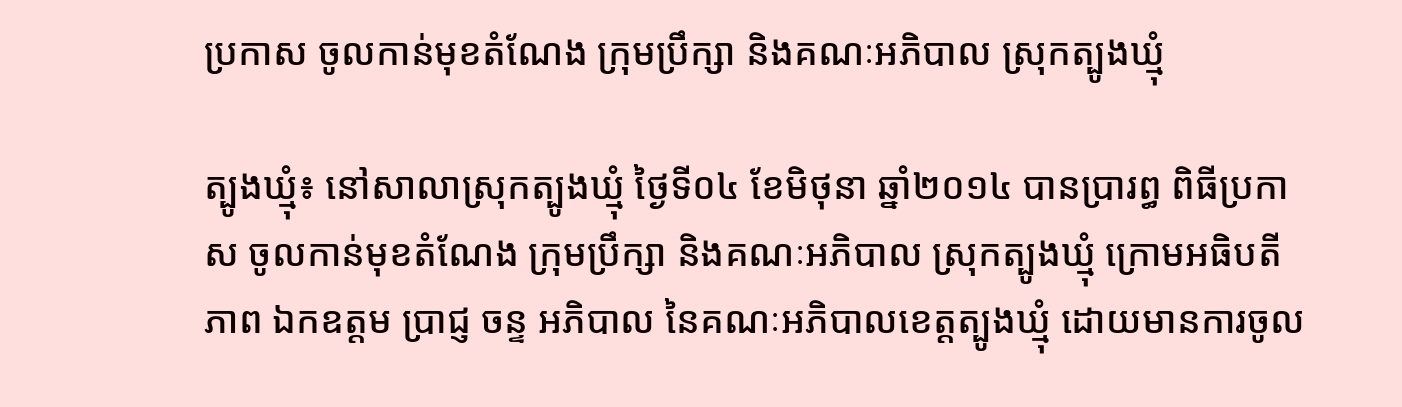ប្រកាស ចូលកាន់មុខតំណែង ក្រុមប្រឹក្សា និងគណៈអភិបាល ស្រុកត្បូងឃ្មុំ

ត្បូងឃ្មុំ៖ នៅសាលាស្រុកត្បូងឃ្មុំ ថ្ងៃទី០៤ ខែមិថុនា ឆ្នាំ២០១៤ បានប្រារព្ធ ពិធីប្រកាស ចូលកាន់មុខតំណែង ក្រុមប្រឹក្សា និងគណៈអភិបាល ស្រុកត្បូងឃ្មុំ ក្រោមអធិបតីភាព ឯកឧត្តម ប្រាជ្ញ ចន្ទ អភិបាល នៃគណៈអភិបាលខេត្តត្បូងឃ្មុំ ដោយមានការចូល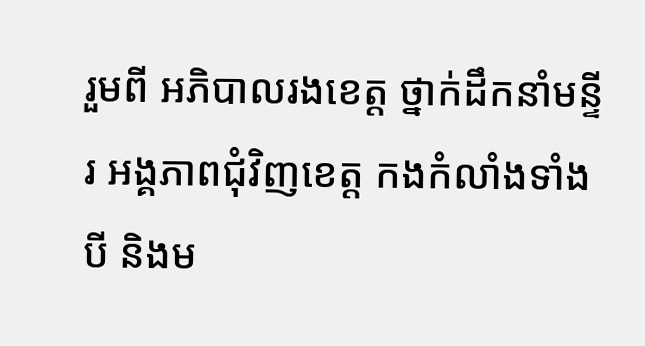រួមពី អភិបាលរងខេត្ត ថ្នាក់ដឹកនាំមន្ទីរ អង្គភាពជុំវិញខេត្ត កងកំលាំងទាំងបី និងម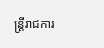ន្ត្រីរាជការ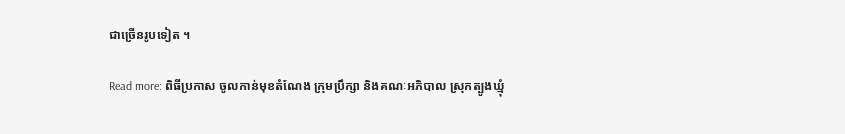ជាច្រើនរូបទៀត ។

Read more: ពិធីប្រកាស ចូលកាន់មុខតំណែង ក្រុមប្រឹក្សា និងគណៈអភិបាល ស្រុកត្បូងឃ្មុំ